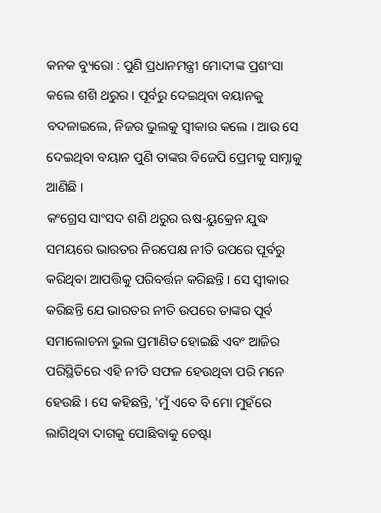କନକ ବ୍ୟୁରୋ : ପୁଣି ପ୍ରଧାନମନ୍ତ୍ରୀ ମୋଦୀଙ୍କ ପ୍ରଶଂସା କଲେ ଶଶି ଥରୁର । ପୂର୍ବରୁ ଦେଇଥିବା ବୟାନକୁ ବଦଳାଇଲେ, ନିଜର ଭୁଲକୁ ସ୍ୱୀକାର କଲେ । ଆଉ ସେ ଦେଇଥିବା ବୟାନ ପୁଣି ତାଙ୍କର ବିଜେପି ପ୍ରେମକୁ ସାମ୍ନାକୁ ଆଣିଛି ।
କଂଗ୍ରେସ ସାଂସଦ ଶଶି ଥରୁର ଋଷ-ୟୁକ୍ରେନ ଯୁଦ୍ଧ ସମୟରେ ଭାରତର ନିରପେକ୍ଷ ନୀତି ଉପରେ ପୂର୍ବରୁ କରିଥିବା ଆପତ୍ତିକୁ ପରିବର୍ତ୍ତନ କରିଛନ୍ତି । ସେ ସ୍ୱୀକାର କରିଛନ୍ତି ଯେ ଭାରତର ନୀତି ଉପରେ ତାଙ୍କର ପୂର୍ବ ସମାଲୋଚନା ଭୁଲ ପ୍ରମାଣିତ ହୋଇଛି ଏବଂ ଆଜିର ପରିସ୍ଥିତିରେ ଏହି ନୀତି ସଫଳ ହେଉଥିବା ପରି ମନେ ହେଉଛି । ସେ କହିଛନ୍ତି, 'ମୁଁ ଏବେ ବି ମୋ ମୁହଁରେ ଲାଗିଥିବା ଦାଗକୁ ପୋଛିବାକୁ ଚେଷ୍ଟା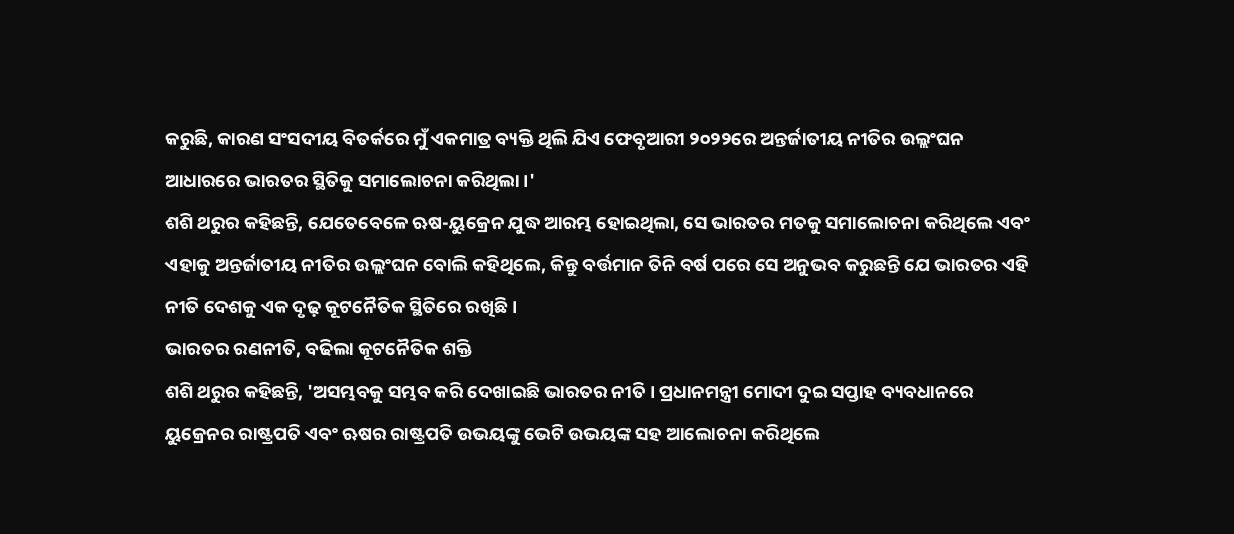କରୁଛି, କାରଣ ସଂସଦୀୟ ବିତର୍କରେ ମୁଁ ଏକମାତ୍ର ବ୍ୟକ୍ତି ଥିଲି ଯିଏ ଫେବୃଆରୀ ୨୦୨୨ରେ ଅନ୍ତର୍ଜାତୀୟ ନୀତିର ଉଲ୍ଲଂଘନ ଆଧାରରେ ଭାରତର ସ୍ଥିତିକୁ ସମାଲୋଚନା କରିଥିଲା ।'
ଶଶି ଥରୁର କହିଛନ୍ତି, ଯେତେବେଳେ ଋଷ-ୟୁକ୍ରେନ ଯୁଦ୍ଧ ଆରମ୍ଭ ହୋଇଥିଲା, ସେ ଭାରତର ମତକୁ ସମାଲୋଚନା କରିଥିଲେ ଏବଂ ଏହାକୁ ଅନ୍ତର୍ଜାତୀୟ ନୀତିର ଉଲ୍ଲଂଘନ ବୋଲି କହିଥିଲେ, କିନ୍ତୁ ବର୍ତ୍ତମାନ ତିନି ବର୍ଷ ପରେ ସେ ଅନୁଭବ କରୁଛନ୍ତି ଯେ ଭାରତର ଏହି ନୀତି ଦେଶକୁ ଏକ ଦୃଢ଼ କୂଟନୈତିକ ସ୍ଥିତିରେ ରଖିଛି ।
ଭାରତର ରଣନୀତି, ବଢିଲା କୂଟନୈତିକ ଶକ୍ତି
ଶଶି ଥରୁର କହିଛନ୍ତି, 'ଅସମ୍ଭବକୁ ସମ୍ଭବ କରି ଦେଖାଇଛି ଭାରତର ନୀତି । ପ୍ରଧାନମନ୍ତ୍ରୀ ମୋଦୀ ଦୁଇ ସପ୍ତାହ ବ୍ୟବଧାନରେ ୟୁକ୍ରେନର ରାଷ୍ଟ୍ରପତି ଏବଂ ଋଷର ରାଷ୍ଟ୍ରପତି ଉଭୟଙ୍କୁ ଭେଟି ଉଭୟଙ୍କ ସହ ଆଲୋଚନା କରିଥିଲେ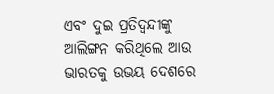ଏବଂ ଦୁଇ ପ୍ରତିଦ୍ୱନ୍ଦୀଙ୍କୁ ଆଲିଙ୍ଗନ କରିଥିଲେ ଆଉ ଭାରତକୁ ଉଭୟ ଦେଶରେ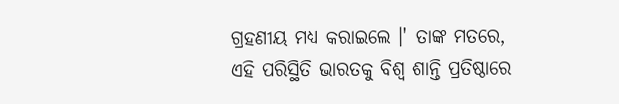ଗ୍ରହଣୀୟ ମଧ୍ୟ କରାଇଲେ ।' ତାଙ୍କ ମତରେ, ଏହି ପରିସ୍ଥିତି ଭାରତକୁ ବିଶ୍ୱ ଶାନ୍ତି ପ୍ରତିଷ୍ଠାରେ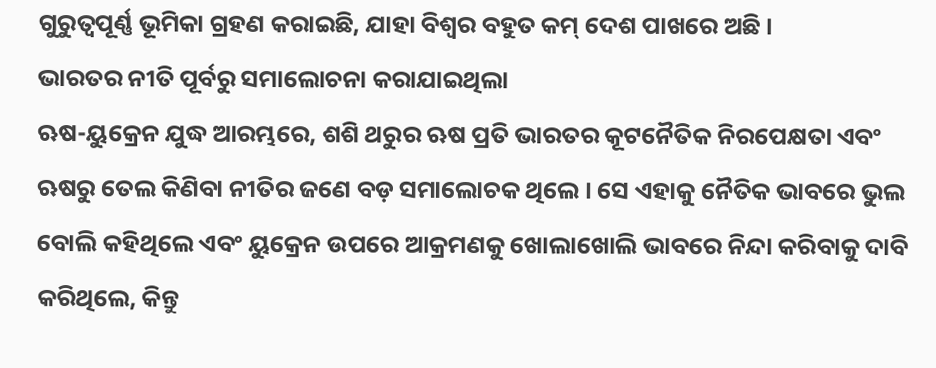ଗୁରୁତ୍ୱପୂର୍ଣ୍ଣ ଭୂମିକା ଗ୍ରହଣ କରାଇଛି, ଯାହା ବିଶ୍ୱର ବହୁତ କମ୍ ଦେଶ ପାଖରେ ଅଛି ।
ଭାରତର ନୀତି ପୂର୍ବରୁ ସମାଲୋଚନା କରାଯାଇଥିଲା
ଋଷ-ୟୁକ୍ରେନ ଯୁଦ୍ଧ ଆରମ୍ଭରେ, ଶଶି ଥରୁର ଋଷ ପ୍ରତି ଭାରତର କୂଟନୈତିକ ନିରପେକ୍ଷତା ଏବଂ ଋଷରୁ ତେଲ କିଣିବା ନୀତିର ଜଣେ ବଡ଼ ସମାଲୋଚକ ଥିଲେ । ସେ ଏହାକୁ ନୈତିକ ଭାବରେ ଭୁଲ ବୋଲି କହିଥିଲେ ଏବଂ ୟୁକ୍ରେନ ଉପରେ ଆକ୍ରମଣକୁ ଖୋଲାଖୋଲି ଭାବରେ ନିନ୍ଦା କରିବାକୁ ଦାବି କରିଥିଲେ, କିନ୍ତୁ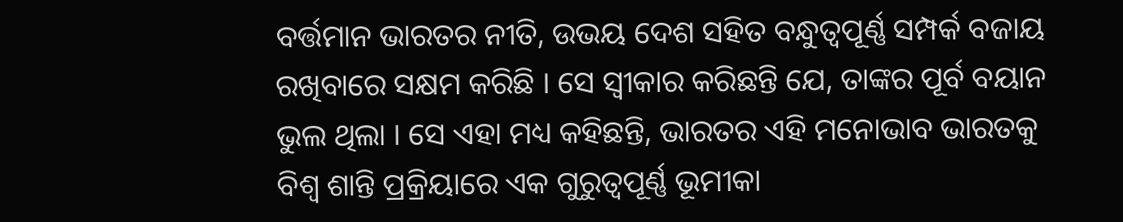ବର୍ତ୍ତମାନ ଭାରତର ନୀତି, ଉଭୟ ଦେଶ ସହିତ ବନ୍ଧୁତ୍ୱପୂର୍ଣ୍ଣ ସମ୍ପର୍କ ବଜାୟ ରଖିବାରେ ସକ୍ଷମ କରିଛି । ସେ ସ୍ୱୀକାର କରିଛନ୍ତି ଯେ, ତାଙ୍କର ପୂର୍ବ ବୟାନ ଭୁଲ ଥିଲା । ସେ ଏହା ମଧ୍ୟ କହିଛନ୍ତି, ଭାରତର ଏହି ମନୋଭାବ ଭାରତକୁ ବିଶ୍ୱ ଶାନ୍ତି ପ୍ରକ୍ରିୟାରେ ଏକ ଗୁରୁତ୍ୱପୂର୍ଣ୍ଣ ଭୂମୀକା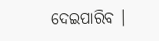ଦେଇପାରିବ ।